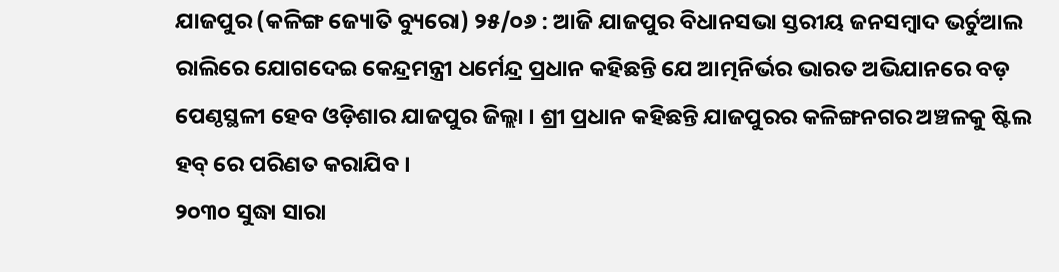ଯାଜପୁର (କଳିଙ୍ଗ ଜ୍ୟୋତି ବ୍ୟୁରୋ) ୨୫/୦୬ : ଆଜି ଯାଜପୁର ବିଧାନସଭା ସ୍ତରୀୟ ଜନସମ୍ବାଦ ଭର୍ଚୁଆଲ ରାଲିରେ ଯୋଗଦେଇ କେନ୍ଦ୍ରମନ୍ତ୍ରୀ ଧର୍ମେନ୍ଦ୍ର ପ୍ରଧାନ କହିଛନ୍ତି ଯେ ଆତ୍ମନିର୍ଭର ଭାରତ ଅଭିଯାନରେ ବଡ଼ ପେଣ୍ଠସ୍ଥଳୀ ହେବ ଓଡ଼ିଶାର ଯାଜପୁର ଜିଲ୍ଲା । ଶ୍ରୀ ପ୍ରଧାନ କହିଛନ୍ତି ଯାଜପୁରର କଳିଙ୍ଗନଗର ଅଞ୍ଚଳକୁ ଷ୍ଟିଲ ହବ୍ ରେ ପରିଣତ କରାଯିବ ।
୨୦୩୦ ସୁଦ୍ଧା ସାରା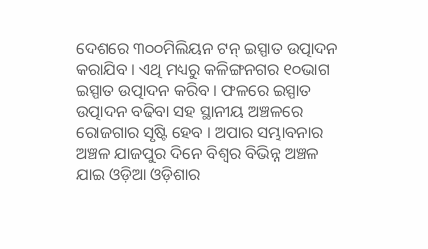ଦେଶରେ ୩୦୦ମିଲିୟନ ଟନ୍ ଇସ୍ପାତ ଉତ୍ପାଦନ କରାଯିବ । ଏଥି ମଧ୍ୟରୁ କଳିଙ୍ଗନଗର ୧୦ଭାଗ ଇସ୍ପାତ ଉତ୍ପାଦନ କରିବ । ଫଳରେ ଇସ୍ପାତ ଉତ୍ପାଦନ ବଢିବା ସହ ସ୍ଥାନୀୟ ଅଞ୍ଚଳରେ ରୋଜଗାର ସୃଷ୍ଟି ହେବ । ଅପାର ସମ୍ଭାବନାର ଅଞ୍ଚଳ ଯାଜପୁର ଦିନେ ବିଶ୍ଵର ବିଭିନ୍ନ ଅଞ୍ଚଳ ଯାଇ ଓଡ଼ିଆ ଓଡ଼ିଶାର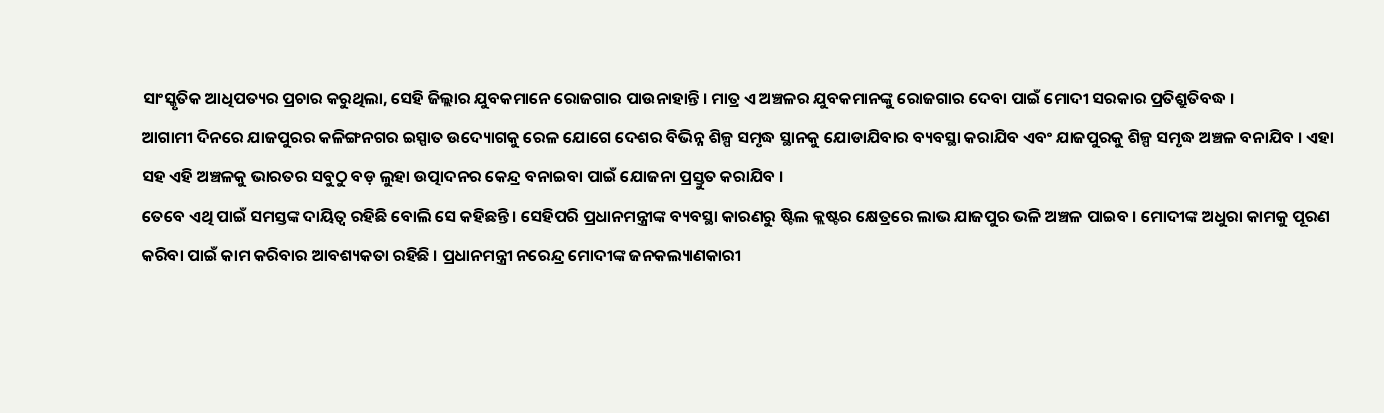ସାଂସ୍କୃତିକ ଆଧିପତ୍ୟର ପ୍ରଚାର କରୁଥିଲା, ସେହି ଜିଲ୍ଲାର ଯୁବକମାନେ ରୋଜଗାର ପାଉନାହାନ୍ତି । ମାତ୍ର ଏ ଅଞ୍ଚଳର ଯୁବକମାନଙ୍କୁ ରୋଜଗାର ଦେବା ପାଇଁ ମୋଦୀ ସରକାର ପ୍ରତିଶ୍ରୁତିବଦ୍ଧ ।
ଆଗାମୀ ଦିନରେ ଯାଜପୁରର କଳିଙ୍ଗନଗର ଇସ୍ପାତ ଉଦ୍ୟୋଗକୁ ରେଳ ଯୋଗେ ଦେଶର ବିଭିନ୍ନ ଶିଳ୍ପ ସମୃଦ୍ଧ ସ୍ଥାନକୁ ଯୋଡାଯିବାର ବ୍ୟବସ୍ଥା କରାଯିବ ଏବଂ ଯାଜପୁରକୁ ଶିଳ୍ପ ସମୃଦ୍ଧ ଅଞ୍ଚଳ ବନାଯିବ । ଏହା ସହ ଏହି ଅଞ୍ଚଳକୁ ଭାରତର ସବୁଠୁ ବଡ଼ ଲୁହା ଉତ୍ପାଦନର କେନ୍ଦ୍ର ବନାଇବା ପାଇଁ ଯୋଜନା ପ୍ରସ୍ତୁତ କରାଯିବ ।
ତେବେ ଏଥି ପାଇଁ ସମସ୍ତଙ୍କ ଦାୟିତ୍ଵ ରହିଛି ବୋଲି ସେ କହିଛନ୍ତି । ସେହିପରି ପ୍ରଧାନମନ୍ତ୍ରୀଙ୍କ ବ୍ୟବସ୍ଥା କାରଣରୁ ଷ୍ଟିଲ କ୍ଲଷ୍ଟର କ୍ଷେତ୍ରରେ ଲାଭ ଯାଜପୁର ଭଳି ଅଞ୍ଚଳ ପାଇବ । ମୋଦୀଙ୍କ ଅଧୁରା କାମକୁ ପୂରଣ କରିବା ପାଇଁ କାମ କରିବାର ଆବଶ୍ୟକତା ରହିଛି । ପ୍ରଧାନମନ୍ତ୍ରୀ ନରେନ୍ଦ୍ର ମୋଦୀଙ୍କ ଜନକଲ୍ୟାଣକାରୀ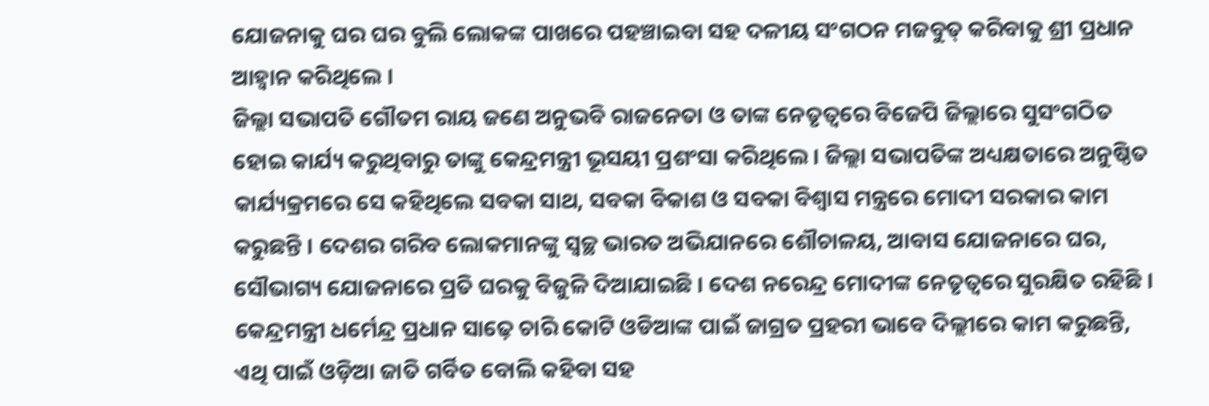ଯୋଜନାକୁ ଘର ଘର ବୁଲି ଲୋକଙ୍କ ପାଖରେ ପହଞ୍ଚାଇବା ସହ ଦଳୀୟ ସଂଗଠନ ମଜବୁତ୍ କରିବାକୁ ଶ୍ରୀ ପ୍ରଧାନ ଆହ୍ବାନ କରିଥିଲେ ।
ଜିଲ୍ଲା ସଭାପତି ଗୌତମ ରାୟ ଜଣେ ଅନୁଭବି ରାଜନେତା ଓ ତାଙ୍କ ନେତୃତ୍ଵରେ ବିଜେପି ଜିଲ୍ଲାରେ ସୁସଂଗଠିତ ହୋଇ କାର୍ଯ୍ୟ କରୁଥିବାରୁ ତାଙ୍କୁ କେନ୍ଦ୍ରମନ୍ତ୍ରୀ ଭୂସୟୀ ପ୍ରଶଂସା କରିଥିଲେ । ଜିଲ୍ଲା ସଭାପତିଙ୍କ ଅଧ୍ୟକ୍ଷତାରେ ଅନୁଷ୍ଠିତ କାର୍ଯ୍ୟକ୍ରମରେ ସେ କହିଥିଲେ ସବକା ସାଥ, ସବକା ବିକାଶ ଓ ସବକା ବିଶ୍ବାସ ମନ୍ତ୍ରରେ ମୋଦୀ ସରକାର କାମ କରୁଛନ୍ତି । ଦେଶର ଗରିବ ଲୋକମାନଙ୍କୁ ସ୍ୱଚ୍ଛ ଭାରତ ଅଭିଯାନରେ ଶୌଚାଳୟ, ଆବାସ ଯୋଜନାରେ ଘର, ସୌଭାଗ୍ୟ ଯୋଜନାରେ ପ୍ରତି ଘରକୁ ବିଜୁଳି ଦିଆଯାଇଛି । ଦେଶ ନରେନ୍ଦ୍ର ମୋଦୀଙ୍କ ନେତୃତ୍ୱରେ ସୁରକ୍ଷିତ ରହିଛି ।
କେନ୍ଦ୍ରମନ୍ତ୍ରୀ ଧର୍ମେନ୍ଦ୍ର ପ୍ରଧାନ ସାଢ଼େ ଚାରି କୋଟି ଓଡିଆଙ୍କ ପାଇଁ ଜାଗ୍ରତ ପ୍ରହରୀ ଭାବେ ଦିଲ୍ଲୀରେ କାମ କରୁଛନ୍ତି, ଏଥି ପାଇଁ ଓଡ଼ିଆ ଜାତି ଗର୍ବିତ ବୋଲି କହିବା ସହ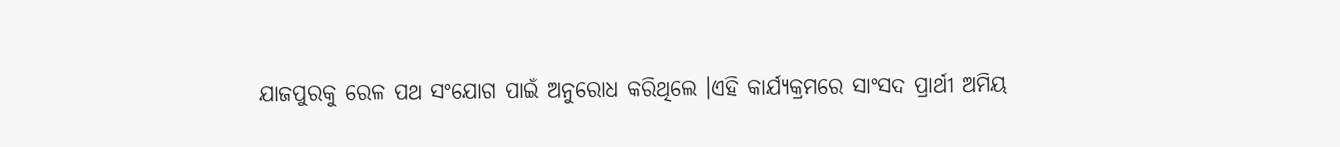ଯାଜପୁରକୁ ରେଳ ପଥ ସଂଯୋଗ ପାଇଁ ଅନୁରୋଧ କରିଥିଲେ ।ଏହି କାର୍ଯ୍ୟକ୍ରମରେ ସାଂସଦ ପ୍ରାର୍ଥୀ ଅମିୟ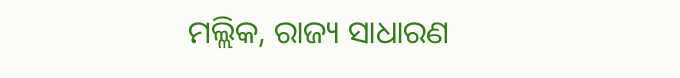ମଲ୍ଲିକ, ରାଜ୍ୟ ସାଧାରଣ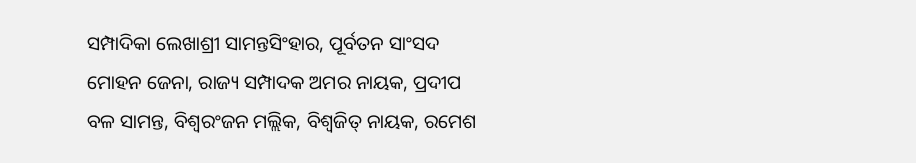ସମ୍ପାଦିକା ଲେଖାଶ୍ରୀ ସାମନ୍ତସିଂହାର, ପୂର୍ବତନ ସାଂସଦ ମୋହନ ଜେନା, ରାଜ୍ୟ ସମ୍ପାଦକ ଅମର ନାୟକ, ପ୍ରଦୀପ ବଳ ସାମନ୍ତ, ବିଶ୍ବରଂଜନ ମଲ୍ଲିକ, ବିଶ୍ୱଜିତ୍ ନାୟକ, ରମେଶ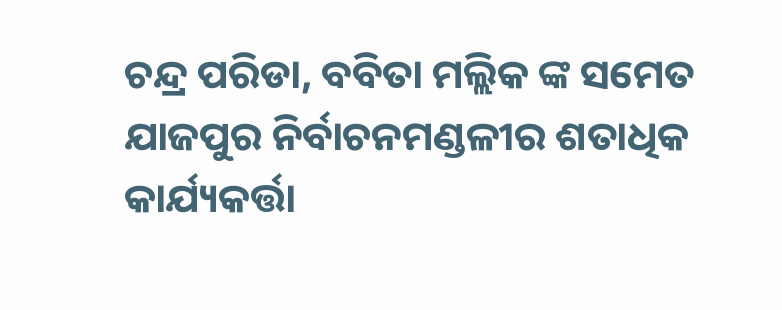ଚନ୍ଦ୍ର ପରିଡା, ବବିତା ମଲ୍ଲିକ ଙ୍କ ସମେତ ଯାଜପୁର ନିର୍ବାଚନମଣ୍ଡଳୀର ଶତାଧିକ କାର୍ଯ୍ୟକର୍ତ୍ତା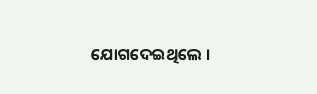ଯୋଗଦେଇଥିଲେ ।